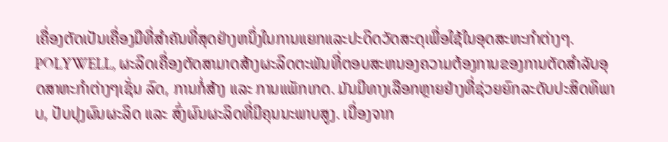ເຄື່ອງຕັດເປັນເຄື່ອງມືທີ່ສໍາຄັນທີ່ສຸດຢ່າງຫນຶ່ງໃນການແຍກແລະປະດິດວັດສະດຸເພື່ອໃຊ້ໃນອຸດສະຫະກໍາຕ່າງໆ. POLYWELL, ຜະລິດເຄື່ອງຕັດສາມາດສ້າງຜະລິດຕະພັນທີ່ຕອບສະຫນອງຄວາມຕ້ອງການຂອງການຕັດສໍາລັບອຸດສາຫະກໍາຕ່າງໆເຊັ່ນ ລົດ, ການກໍ່ສ້າງ ແລະ ການແພັກເກດ. ມັນມີທາງເລືອກຫຼາຍຢ່າງທີ່ຊ່ວຍຍົກລະດັບປະສິດທິພາບ, ປັບປຸງຜົນຜະລິດ ແລະ ສົ່ງຜົນຜະລິດທີ່ມີຄຸນນະພາບສູງ. ເນື່ອງຈາກ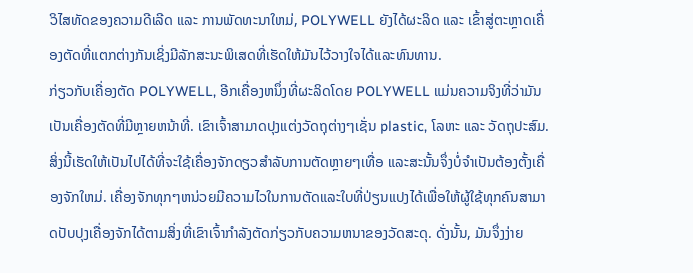ວິໄສທັດຂອງຄວາມດີເລີດ ແລະ ການພັດທະນາໃຫມ່, POLYWELL ຍັງໄດ້ຜະລິດ ແລະ ເຂົ້າສູ່ຕະຫຼາດເຄື່ອງຕັດທີ່ແຕກຕ່າງກັນເຊິ່ງມີລັກສະນະພິເສດທີ່ເຮັດໃຫ້ມັນໄວ້ວາງໃຈໄດ້ແລະທົນທານ.
ກ່ຽວກັບເຄື່ອງຕັດ POLYWELL, ອີກເຄື່ອງຫນຶ່ງທີ່ຜະລິດໂດຍ POLYWELL ແມ່ນຄວາມຈິງທີ່ວ່າມັນເປັນເຄື່ອງຕັດທີ່ມີຫຼາຍຫນ້າທີ່. ເຂົາເຈົ້າສາມາດປຸງແຕ່ງວັດຖຸຕ່າງໆເຊັ່ນ plastic, ໂລຫະ ແລະ ວັດຖຸປະສົມ. ສິ່ງນີ້ເຮັດໃຫ້ເປັນໄປໄດ້ທີ່ຈະໃຊ້ເຄື່ອງຈັກດຽວສໍາລັບການຕັດຫຼາຍໆເທື່ອ ແລະສະນັ້ນຈຶ່ງບໍ່ຈໍາເປັນຕ້ອງຕັ້ງເຄື່ອງຈັກໃຫມ່. ເຄື່ອງຈັກທຸກໆຫນ່ວຍມີຄວາມໄວໃນການຕັດແລະໃບທີ່ປ່ຽນແປງໄດ້ເພື່ອໃຫ້ຜູ້ໃຊ້ທຸກຄົນສາມາດປັບປຸງເຄື່ອງຈັກໄດ້ຕາມສິ່ງທີ່ເຂົາເຈົ້າກໍາລັງຕັດກ່ຽວກັບຄວາມຫນາຂອງວັດສະດຸ. ດັ່ງນັ້ນ, ມັນຈຶ່ງງ່າຍ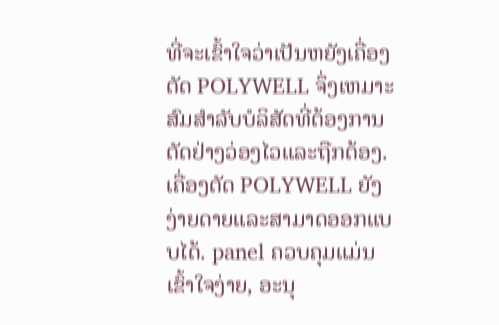ທີ່ຈະເຂົ້າໃຈວ່າເປັນຫຍັງເຄື່ອງຕັດ POLYWELL ຈຶ່ງເຫມາະສົມສໍາລັບບໍລິສັດທີ່ຕ້ອງການຕັດຢ່າງວ່ອງໄວແລະຖືກຕ້ອງ.
ເຄື່ອງຕັດ POLYWELL ຍັງງ່າຍດາຍແລະສາມາດອອກແບບໄດ້. panel ຄວບຄຸມແມ່ນເຂົ້າໃຈງ່າຍ, ອະນຸ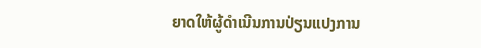ຍາດໃຫ້ຜູ້ດໍາເນີນການປ່ຽນແປງການ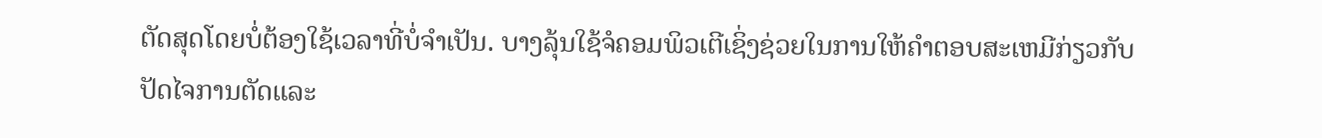ຕັດສຸດໂດຍບໍ່ຕ້ອງໃຊ້ເວລາທີ່ບໍ່ຈໍາເປັນ. ບາງລຸ້ນໃຊ້ຈໍຄອມພິວເຕີເຊິ່ງຊ່ວຍໃນການໃຫ້ຄໍາຕອບສະເຫມີກ່ຽວກັບປັດໄຈການຕັດແລະ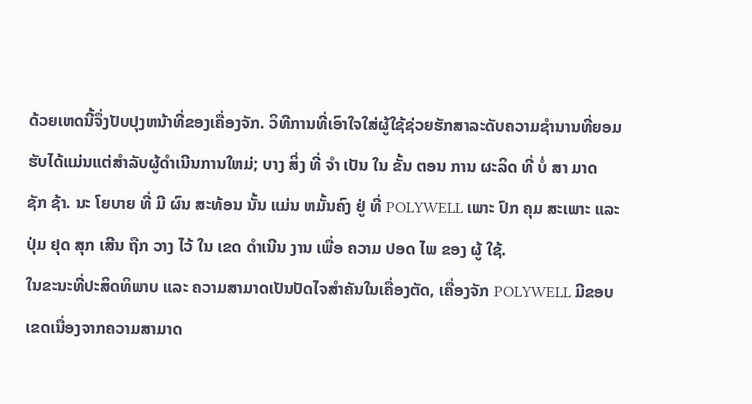ດ້ວຍເຫດນີ້ຈຶ່ງປັບປຸງຫນ້າທີ່ຂອງເຄື່ອງຈັກ. ວິທີການທີ່ເອົາໃຈໃສ່ຜູ້ໃຊ້ຊ່ວຍຮັກສາລະດັບຄວາມຊໍານານທີ່ຍອມຮັບໄດ້ແມ່ນແຕ່ສໍາລັບຜູ້ດໍາເນີນການໃຫມ່; ບາງ ສິ່ງ ທີ່ ຈໍາ ເປັນ ໃນ ຂັ້ນ ຕອນ ການ ຜະລິດ ທີ່ ບໍ່ ສາ ມາດ ຊັກ ຊ້າ. ນະ ໂຍບາຍ ທີ່ ມີ ຜົນ ສະທ້ອນ ນັ້ນ ແມ່ນ ຫມັ້ນຄົງ ຢູ່ ທີ່ POLYWELL ເພາະ ປົກ ຄຸມ ສະເພາະ ແລະ ປຸ່ມ ຢຸດ ສຸກ ເສີນ ຖືກ ວາງ ໄວ້ ໃນ ເຂດ ດໍາເນີນ ງານ ເພື່ອ ຄວາມ ປອດ ໄພ ຂອງ ຜູ້ ໃຊ້.
ໃນຂະນະທີ່ປະສິດທິພາບ ແລະ ຄວາມສາມາດເປັນປັດໄຈສໍາຄັນໃນເຄື່ອງຕັດ, ເຄື່ອງຈັກ POLYWELL ມີຂອບເຂດເນື່ອງຈາກຄວາມສາມາດ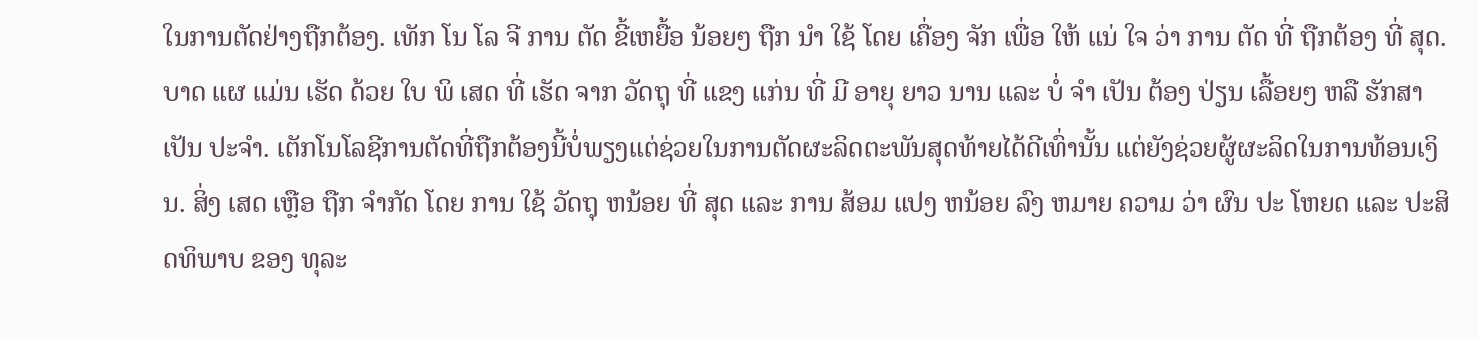ໃນການຕັດຢ່າງຖືກຕ້ອງ. ເທັກ ໂນ ໂລ ຈີ ການ ຕັດ ຂີ້ເຫຍື້ອ ນ້ອຍໆ ຖືກ ນໍາ ໃຊ້ ໂດຍ ເຄື່ອງ ຈັກ ເພື່ອ ໃຫ້ ແນ່ ໃຈ ວ່າ ການ ຕັດ ທີ່ ຖືກຕ້ອງ ທີ່ ສຸດ. ບາດ ແຜ ແມ່ນ ເຮັດ ດ້ວຍ ໃບ ພິ ເສດ ທີ່ ເຮັດ ຈາກ ວັດຖຸ ທີ່ ແຂງ ແກ່ນ ທີ່ ມີ ອາຍຸ ຍາວ ນານ ແລະ ບໍ່ ຈໍາ ເປັນ ຕ້ອງ ປ່ຽນ ເລື້ອຍໆ ຫລື ຮັກສາ ເປັນ ປະຈໍາ. ເຕັກໂນໂລຊີການຕັດທີ່ຖືກຕ້ອງນີ້ບໍ່ພຽງແຕ່ຊ່ວຍໃນການຕັດຜະລິດຕະພັນສຸດທ້າຍໄດ້ດີເທົ່ານັ້ນ ແຕ່ຍັງຊ່ວຍຜູ້ຜະລິດໃນການທ້ອນເງິນ. ສິ່ງ ເສດ ເຫຼືອ ຖືກ ຈໍາກັດ ໂດຍ ການ ໃຊ້ ວັດຖຸ ຫນ້ອຍ ທີ່ ສຸດ ແລະ ການ ສ້ອມ ແປງ ຫນ້ອຍ ລົງ ຫມາຍ ຄວາມ ວ່າ ຜົນ ປະ ໂຫຍດ ແລະ ປະສິດທິພາບ ຂອງ ທຸລະ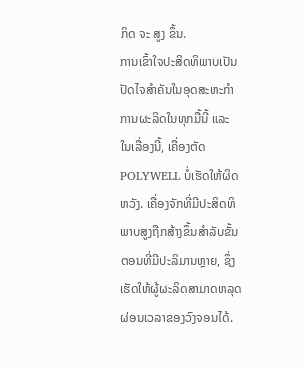ກິດ ຈະ ສູງ ຂຶ້ນ.
ການເຂົ້າໃຈປະສິດທິພາບເປັນປັດໄຈສໍາຄັນໃນອຸດສະຫະກໍາການຜະລິດໃນທຸກມື້ນີ້ ແລະ ໃນເລື່ອງນີ້, ເຄື່ອງຕັດ POLYWELL ບໍ່ເຮັດໃຫ້ຜິດຫວັງ. ເຄື່ອງຈັກທີ່ມີປະສິດທິພາບສູງຖືກສ້າງຂຶ້ນສໍາລັບຂັ້ນຕອນທີ່ມີປະລິມານຫຼາຍ, ຊຶ່ງເຮັດໃຫ້ຜູ້ຜະລິດສາມາດຫລຸດຜ່ອນເວລາຂອງວົງຈອນໄດ້.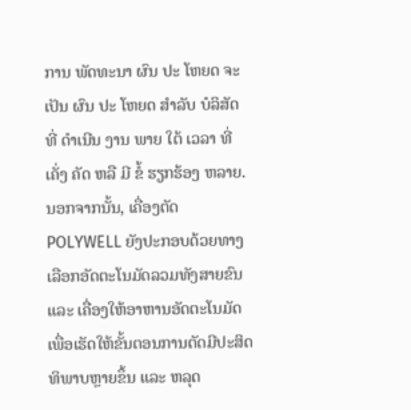ການ ພັດທະນາ ຜົນ ປະ ໂຫຍດ ຈະ ເປັນ ຜົນ ປະ ໂຫຍດ ສໍາລັບ ບໍລິສັດ ທີ່ ດໍາເນີນ ງານ ພາຍ ໃຕ້ ເວລາ ທີ່ ເຄັ່ງ ຄັດ ຫລື ມີ ຂໍ້ ຮຽກຮ້ອງ ຫລາຍ. ນອກຈາກນັ້ນ, ເຄື່ອງຕັດ POLYWELL ຍັງປະກອບດ້ວຍທາງເລືອກອັດຕະໂນມັດລວມທັງສາຍຂົນ ແລະ ເຄື່ອງໃຫ້ອາຫານອັດຕະໂນມັດ ເພື່ອເຮັດໃຫ້ຂັ້ນຕອນການຕັດມີປະສິດທິພາບຫຼາຍຂຶ້ນ ແລະ ຫລຸດ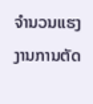ຈໍານວນແຮງງານການຕັດ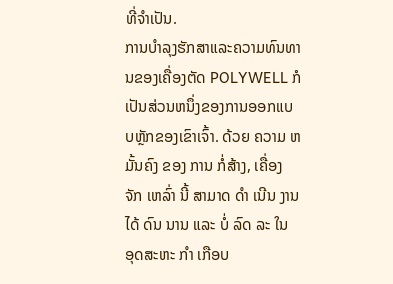ທີ່ຈໍາເປັນ.
ການບໍາລຸງຮັກສາແລະຄວາມທົນທານຂອງເຄື່ອງຕັດ POLYWELL ກໍເປັນສ່ວນຫນຶ່ງຂອງການອອກແບບຫຼັກຂອງເຂົາເຈົ້າ. ດ້ວຍ ຄວາມ ຫມັ້ນຄົງ ຂອງ ການ ກໍ່ສ້າງ, ເຄື່ອງ ຈັກ ເຫລົ່າ ນີ້ ສາມາດ ດໍາ ເນີນ ງານ ໄດ້ ດົນ ນານ ແລະ ບໍ່ ລົດ ລະ ໃນ ອຸດສະຫະ ກໍາ ເກືອບ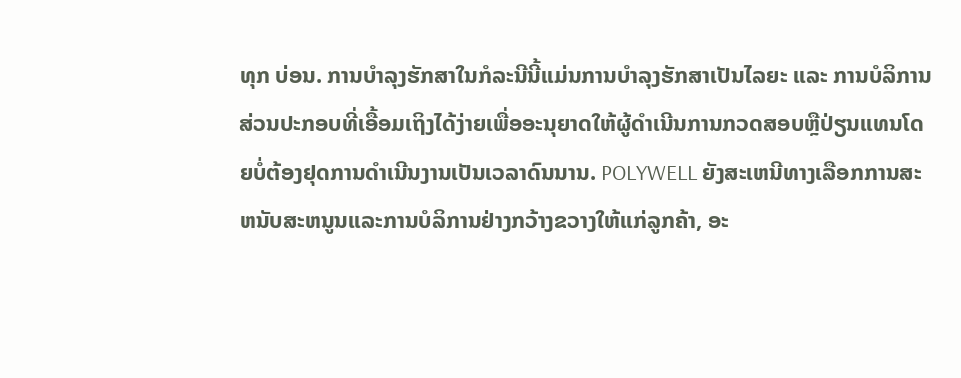ທຸກ ບ່ອນ. ການບໍາລຸງຮັກສາໃນກໍລະນີນີ້ແມ່ນການບໍາລຸງຮັກສາເປັນໄລຍະ ແລະ ການບໍລິການສ່ວນປະກອບທີ່ເອື້ອມເຖິງໄດ້ງ່າຍເພື່ອອະນຸຍາດໃຫ້ຜູ້ດໍາເນີນການກວດສອບຫຼືປ່ຽນແທນໂດຍບໍ່ຕ້ອງຢຸດການດໍາເນີນງານເປັນເວລາດົນນານ. POLYWELL ຍັງສະເຫນີທາງເລືອກການສະຫນັບສະຫນູນແລະການບໍລິການຢ່າງກວ້າງຂວາງໃຫ້ແກ່ລູກຄ້າ, ອະ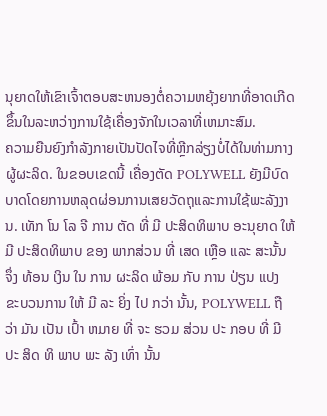ນຸຍາດໃຫ້ເຂົາເຈົ້າຕອບສະຫນອງຕໍ່ຄວາມຫຍຸ້ງຍາກທີ່ອາດເກີດຂຶ້ນໃນລະຫວ່າງການໃຊ້ເຄື່ອງຈັກໃນເວລາທີ່ເຫມາະສົມ.
ຄວາມຍືນຍົງກໍາລັງກາຍເປັນປັດໄຈທີ່ຫຼີກລ່ຽງບໍ່ໄດ້ໃນທ່າມກາງຜູ້ຜະລິດ. ໃນຂອບເຂດນີ້ ເຄື່ອງຕັດ POLYWELL ຍັງມີບົດບາດໂດຍການຫລຸດຜ່ອນການເສຍວັດຖຸແລະການໃຊ້ພະລັງງານ. ເທັກ ໂນ ໂລ ຈີ ການ ຕັດ ທີ່ ມີ ປະສິດທິພາບ ອະນຸຍາດ ໃຫ້ ມີ ປະສິດທິພາບ ຂອງ ພາກສ່ວນ ທີ່ ເສດ ເຫຼືອ ແລະ ສະນັ້ນ ຈຶ່ງ ທ້ອນ ເງິນ ໃນ ການ ຜະລິດ ພ້ອມ ກັບ ການ ປ່ຽນ ແປງ ຂະບວນການ ໃຫ້ ມີ ລະ ຍິ່ງ ໄປ ກວ່າ ນັ້ນ, POLYWELL ຖື ວ່າ ມັນ ເປັນ ເປົ້າ ຫມາຍ ທີ່ ຈະ ຮວມ ສ່ວນ ປະ ກອບ ທີ່ ມີ ປະ ສິດ ທິ ພາບ ພະ ລັງ ເທົ່າ ນັ້ນ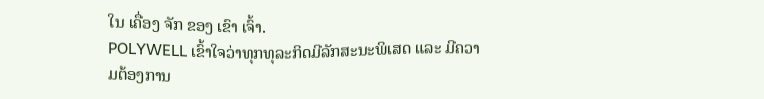ໃນ ເຄື່ອງ ຈັກ ຂອງ ເຂົາ ເຈົ້າ.
POLYWELL ເຂົ້າໃຈວ່າທຸກທຸລະກິດມີລັກສະນະພິເສດ ແລະ ມີຄວາມຕ້ອງການ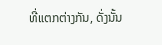ທີ່ແຕກຕ່າງກັນ, ດັ່ງນັ້ນ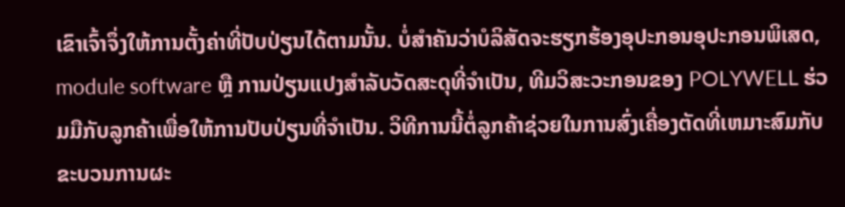ເຂົາເຈົ້າຈຶ່ງໃຫ້ການຕັ້ງຄ່າທີ່ປັບປ່ຽນໄດ້ຕາມນັ້ນ. ບໍ່ສໍາຄັນວ່າບໍລິສັດຈະຮຽກຮ້ອງອຸປະກອນອຸປະກອນພິເສດ, module software ຫຼື ການປ່ຽນແປງສໍາລັບວັດສະດຸທີ່ຈໍາເປັນ, ທີມວິສະວະກອນຂອງ POLYWELL ຮ່ວມມືກັບລູກຄ້າເພື່ອໃຫ້ການປັບປ່ຽນທີ່ຈໍາເປັນ. ວິທີການນີ້ຕໍ່ລູກຄ້າຊ່ວຍໃນການສົ່ງເຄື່ອງຕັດທີ່ເຫມາະສົມກັບຂະບວນການຜະ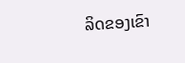ລິດຂອງເຂົາ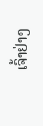ເຈົ້າຢ່າງ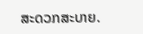ສະດວກສະບາຍ.